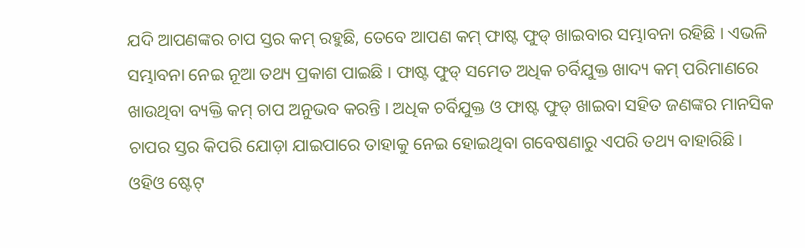ଯଦି ଆପଣଙ୍କର ଚାପ ସ୍ତର କମ୍ ରହୁଛି, ତେବେ ଆପଣ କମ୍ ଫାଷ୍ଟ ଫୁଡ୍ ଖାଇବାର ସମ୍ଭାବନା ରହିଛି । ଏଭଳି ସମ୍ଭାବନା ନେଇ ନୂଆ ତଥ୍ୟ ପ୍ରକାଶ ପାଇଛି । ଫାଷ୍ଟ ଫୁଡ୍ ସମେତ ଅଧିକ ଚର୍ବିଯୁକ୍ତ ଖାଦ୍ୟ କମ୍ ପରିମାଣରେ ଖାଉଥିବା ବ୍ୟକ୍ତି କମ୍ ଚାପ ଅନୁଭବ କରନ୍ତି । ଅଧିକ ଚର୍ବିଯୁକ୍ତ ଓ ଫାଷ୍ଟ ଫୁଡ୍ ଖାଇବା ସହିତ ଜଣଙ୍କର ମାନସିକ ଚାପର ସ୍ତର କିପରି ଯୋଡ଼ା ଯାଇପାରେ ତାହାକୁ ନେଇ ହୋଇଥିବା ଗବେଷଣାରୁ ଏପରି ତଥ୍ୟ ବାହାରିଛି।
ଓହିଓ ଷ୍ଟେଟ୍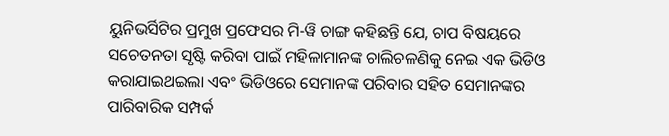ୟୁନିଭର୍ସିଟିର ପ୍ରମୁଖ ପ୍ରଫେସର ମି-ୱି ଚାଙ୍ଗ କହିଛନ୍ତି ଯେ, ଚାପ ବିଷୟରେ ସଚେତନତା ସୃଷ୍ଟି କରିବା ପାଇଁ ମହିଳାମାନଙ୍କ ଚାଲିଚଳଣିକୁ ନେଇ ଏକ ଭିଡିଓ କରାଯାଇଥଇଲା ଏବଂ ଭିଡିଓରେ ସେମାନଙ୍କ ପରିବାର ସହିତ ସେମାନଙ୍କର ପାରିବାରିକ ସମ୍ପର୍କ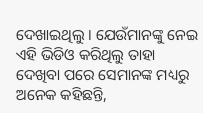ଦେଖାଇଥିଲୁ । ଯେଉଁମାନଙ୍କୁ ନେଇ ଏହି ଭିଡିଓ କରିଥିଲୁ ତାହା ଦେଖିବା ପରେ ସେମାନଙ୍କ ମଧ୍ୟରୁ ଅନେକ କହିଛନ୍ତି,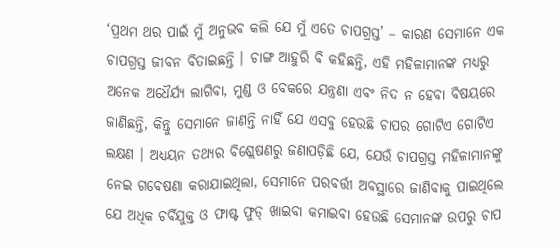‘ପ୍ରଥମ ଥର ପାଇଁ ମୁଁ ଅନୁଭବ କଲି ଯେ ମୁଁ ଏତେ ଚାପଗ୍ରସ୍ତ’ – କାରଣ ସେମାନେ ଏକ ଚାପଗ୍ରସ୍ତ ଜୀବନ ବିତାଇଛନ୍ତି । ଚାଙ୍ଗ ଆହୁରି ବି କହିଛନ୍ତି, ଏହି ମହିଳାମାନଙ୍କ ମଧ୍ୟରୁ ଅନେକ ଅଧୈର୍ଯ୍ୟ ଲାଗିବା, ମୁଣ୍ଡ ଓ ବେକରେ ଯନ୍ତ୍ରଣା ଏବଂ ନିଦ ନ ହେବା ବିଷୟରେ ଜାଣିଛନ୍ତି, କିନ୍ତୁ ସେମାନେ ଜାଣନ୍ତି ନାହିଁ ଯେ ଏସବୁ ହେଉଛି ଚାପର ଗୋଟିଏ ଗୋଟିଏ ଲକ୍ଷଣ । ଅଧ୍ୟୟନ ତଥ୍ୟର ବିଶ୍ଲେଷଣରୁ ଜଣାପଡ଼ିଛି ଯେ, ଯେଉଁ ଚାପଗ୍ରସ୍ତ ମହିଳାମାନଙ୍କୁ ନେଇ ଗବେଷଣା କରାଯାଇଥିଲା, ସେମାନେ ପରବର୍ତ୍ତୀ ଅବସ୍ଥାରେ ଜାଣିବାକୁ ପାଇଥିଲେ ଯେ ଅଧିକ ଚର୍ବିଯୁକ୍ତ ଓ ଫାଷ୍ଟ ଫୁଡ୍ ଖାଇବା କମାଇବା ହେଉଛି ସେମାନଙ୍କ ଉପରୁ ଚାପ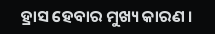ହ୍ରାସ ହେବାର ମୁଖ୍ୟ କାରଣ ।